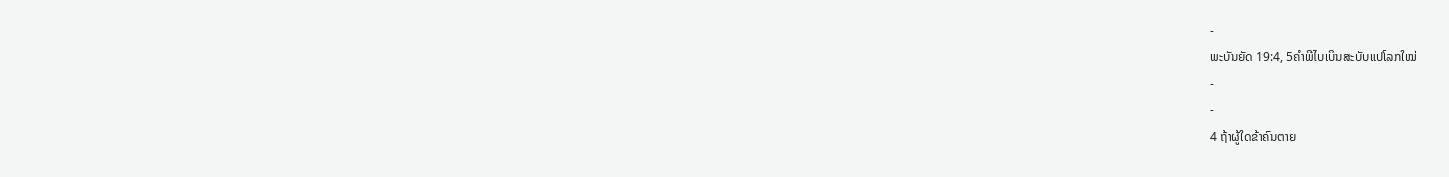-
ພະບັນຍັດ 19:4, 5ຄຳພີໄບເບິນສະບັບແປໂລກໃໝ່
-
-
4 ຖ້າຜູ້ໃດຂ້າຄົນຕາຍ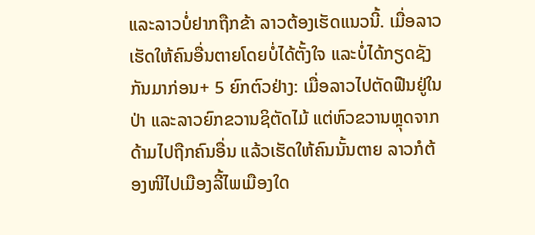ແລະລາວບໍ່ຢາກຖືກຂ້າ ລາວຕ້ອງເຮັດແນວນີ້. ເມື່ອລາວເຮັດໃຫ້ຄົນອື່ນຕາຍໂດຍບໍ່ໄດ້ຕັ້ງໃຈ ແລະບໍ່ໄດ້ກຽດຊັງກັນມາກ່ອນ+ 5 ຍົກຕົວຢ່າງ: ເມື່ອລາວໄປຕັດຟືນຢູ່ໃນປ່າ ແລະລາວຍົກຂວານຊິຕັດໄມ້ ແຕ່ຫົວຂວານຫຼຸດຈາກດ້າມໄປຖືກຄົນອື່ນ ແລ້ວເຮັດໃຫ້ຄົນນັ້ນຕາຍ ລາວກໍຕ້ອງໜີໄປເມືອງລີ້ໄພເມືອງໃດ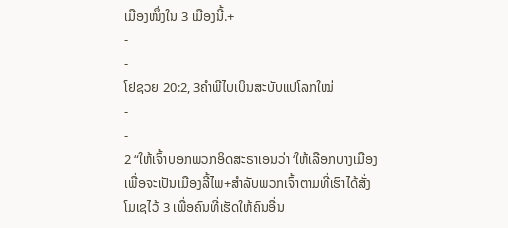ເມືອງໜຶ່ງໃນ 3 ເມືອງນີ້.+
-
-
ໂຢຊວຍ 20:2, 3ຄຳພີໄບເບິນສະບັບແປໂລກໃໝ່
-
-
2 “ໃຫ້ເຈົ້າບອກພວກອິດສະຣາເອນວ່າ ‘ໃຫ້ເລືອກບາງເມືອງເພື່ອຈະເປັນເມືອງລີ້ໄພ+ສຳລັບພວກເຈົ້າຕາມທີ່ເຮົາໄດ້ສັ່ງໂມເຊໄວ້ 3 ເພື່ອຄົນທີ່ເຮັດໃຫ້ຄົນອື່ນ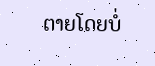ຕາຍໂດຍບໍ່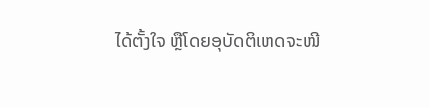ໄດ້ຕັ້ງໃຈ ຫຼືໂດຍອຸບັດຕິເຫດຈະໜີ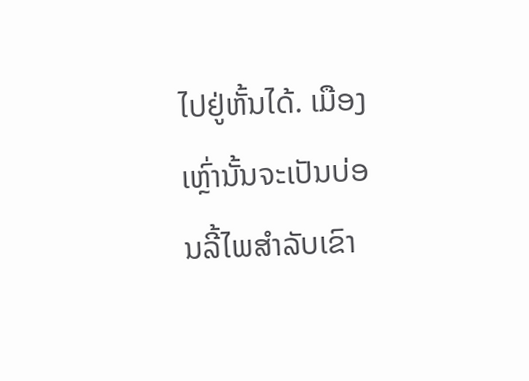ໄປຢູ່ຫັ້ນໄດ້. ເມືອງເຫຼົ່ານັ້ນຈະເປັນບ່ອນລີ້ໄພສຳລັບເຂົາ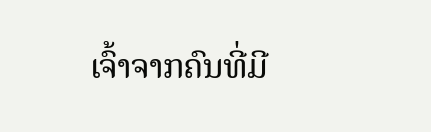ເຈົ້າຈາກຄົນທີ່ມີ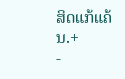ສິດແກ້ແຄ້ນ.+
-